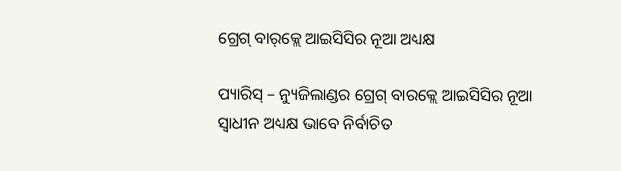ଗ୍ରେଗ୍ ବାର୍‌କ୍ଲେ ଆଇସିସିର ନୂଆ ଅଧ୍ୟକ୍ଷ

ପ୍ୟାରିସ୍ – ନ୍ୟୁଜିଲାଣ୍ଡର ଗ୍ରେଗ୍ ବାରକ୍ଲେ ଆଇସିସିର ନୂଆ ସ୍ୱାଧୀନ ଅଧ୍ୟକ୍ଷ ଭାବେ ନିର୍ବାଚିତ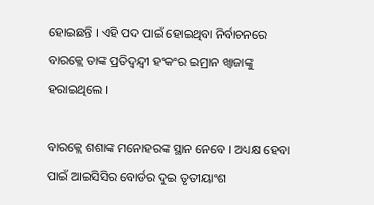ହୋଇଛନ୍ତି । ଏହି ପଦ ପାଇଁ ହୋଇଥିବା ନିର୍ବାଚନରେ ବାରକ୍ଲେ ତାଙ୍କ ପ୍ରତିଦ୍ୱନ୍ଦ୍ୱୀ ହଂକଂର ଇମ୍ରାନ ଖ୍ୱାଜାଙ୍କୁ ହରାଇଥିଲେ ।

ବାରକ୍ଲେ ଶଶାଙ୍କ ମନୋହରଙ୍କ ସ୍ଥାନ ନେବେ । ଅଧ୍ୟକ୍ଷ ହେବା ପାଇଁ ଆଇସିସିର ବୋର୍ଡର ଦୁଇ ତୃତୀୟାଂଶ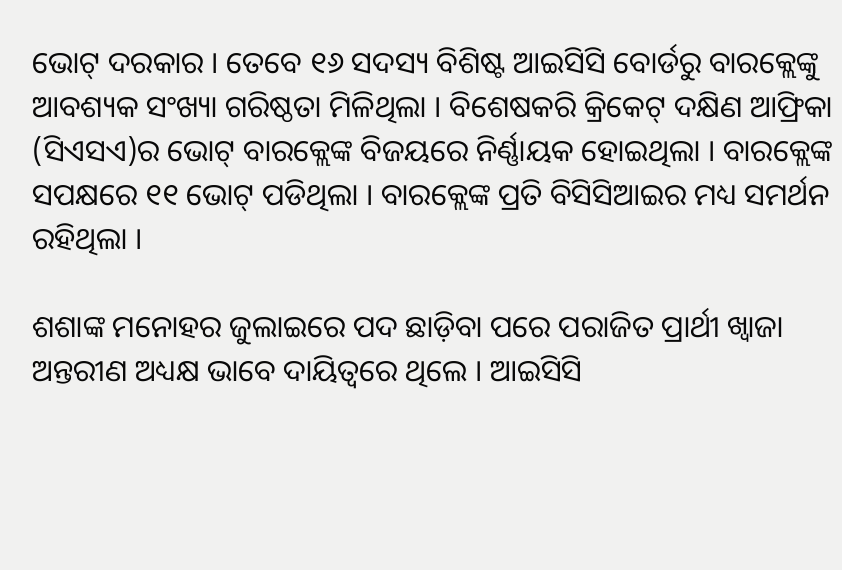ଭୋଟ୍ ଦରକାର । ତେବେ ୧୬ ସଦସ୍ୟ ବିଶିଷ୍ଟ ଆଇସିସି ବୋର୍ଡରୁ ବାରକ୍ଲେଙ୍କୁ ଆବଶ୍ୟକ ସଂଖ୍ୟା ଗରିଷ୍ଠତା ମିଳିଥିଲା । ବିଶେଷକରି କ୍ରିକେଟ୍ ଦକ୍ଷିଣ ଆଫ୍ରିକା (ସିଏସଏ)ର ଭୋଟ୍ ବାରକ୍ଲେଙ୍କ ବିଜୟରେ ନିର୍ଣ୍ଣାୟକ ହୋଇଥିଲା । ବାରକ୍ଲେଙ୍କ ସପକ୍ଷରେ ୧୧ ଭୋଟ୍ ପଡିଥିଲା । ବାରକ୍ଲେଙ୍କ ପ୍ରତି ବିସିସିଆଇର ମଧ୍ୟ ସମର୍ଥନ ରହିଥିଲା ।

ଶଶାଙ୍କ ମନୋହର ଜୁଲାଇରେ ପଦ ଛାଡ଼ିବା ପରେ ପରାଜିତ ପ୍ରାର୍ଥୀ ଖ୍ୱାଜା ଅନ୍ତରୀଣ ଅଧ୍ୟକ୍ଷ ଭାବେ ଦାୟିତ୍ୱରେ ଥିଲେ । ଆଇସିସି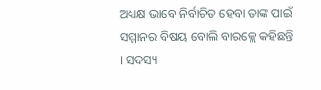ଅଧ୍ୟକ୍ଷ ଭାବେ ନିର୍ବାଚିତ ହେବା ତାଙ୍କ ପାଇଁ ସମ୍ମାନର ବିଷୟ ବୋଲି ବାରକ୍ଲେ କହିଛନ୍ତି । ସଦସ୍ୟ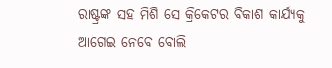ରାଷ୍ଟ୍ରଙ୍କ ସହ ମିଶି ସେ କ୍ରିକେଟର ବିକାଶ କାର୍ଯ୍ୟକୁ ଆଗେଇ ନେବେ ବୋଲି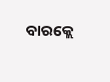ବାରକ୍ଲେ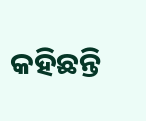କହିଛନ୍ତି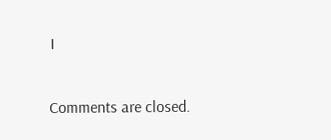।

Comments are closed.